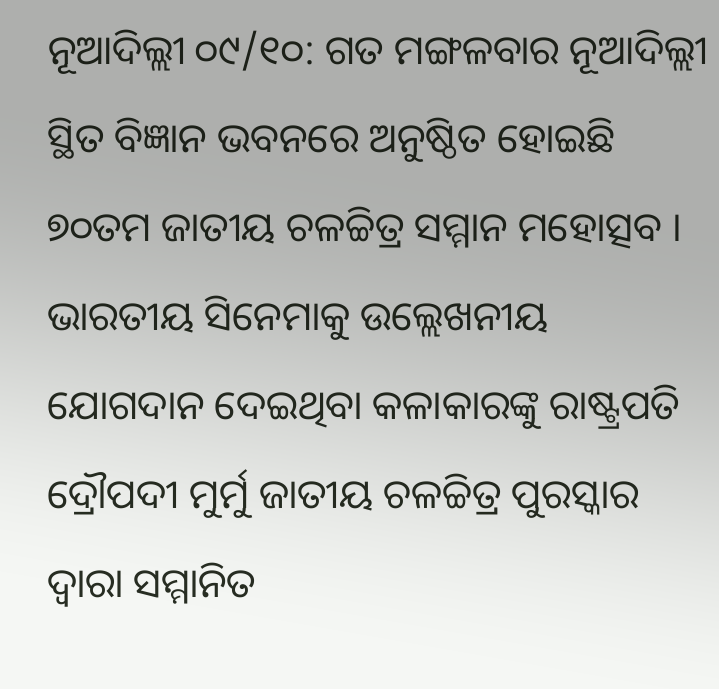ନୂଆଦିଲ୍ଲୀ ୦୯/୧୦: ଗତ ମଙ୍ଗଳବାର ନୂଆଦିଲ୍ଲୀ ସ୍ଥିତ ବିଜ୍ଞାନ ଭବନରେ ଅନୁଷ୍ଠିତ ହୋଇଛି ୭୦ତମ ଜାତୀୟ ଚଳଚ୍ଚିତ୍ର ସମ୍ମାନ ମହୋତ୍ସବ । ଭାରତୀୟ ସିନେମାକୁ ଉଲ୍ଲେଖନୀୟ ଯୋଗଦାନ ଦେଇଥିବା କଳାକାରଙ୍କୁ ରାଷ୍ଟ୍ରପତି ଦ୍ରୌପଦୀ ମୁର୍ମୁ ଜାତୀୟ ଚଳଚ୍ଚିତ୍ର ପୁରସ୍କାର ଦ୍ୱାରା ସମ୍ମାନିତ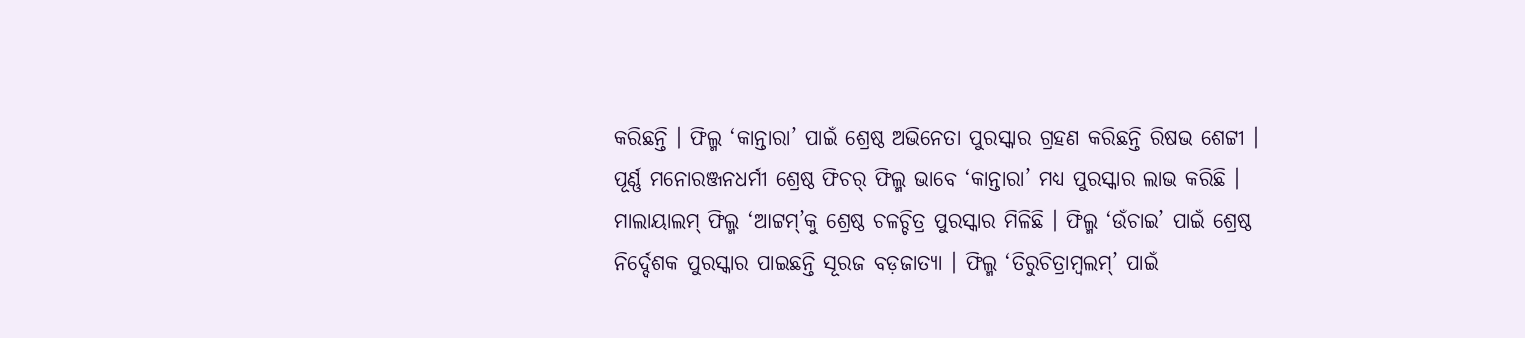କରିଛନ୍ତି । ଫିଲ୍ମ ‘କାନ୍ତାରା’ ପାଇଁ ଶ୍ରେଷ୍ଠ ଅଭିନେତା ପୁରସ୍କାର ଗ୍ରହଣ କରିଛନ୍ତି ରିଷଭ ଶେଟ୍ଟୀ । ପୂର୍ଣ୍ଣ ମନୋରଞ୍ଜନଧର୍ମୀ ଶ୍ରେଷ୍ଠ ଫିଚର୍ ଫିଲ୍ମ ଭାବେ ‘କାନ୍ତାରା’ ମଧ୍ୟ ପୁରସ୍କାର ଲାଭ କରିଛି । ମାଲାୟାଲମ୍ ଫିଲ୍ମ ‘ଆଟ୍ଟମ୍’କୁ ଶ୍ରେଷ୍ଠ ଚଳଚ୍ଚିତ୍ର ପୁରସ୍କାର ମିଳିଛି । ଫିଲ୍ମ ‘ଉଁଚାଇ’ ପାଇଁ ଶ୍ରେଷ୍ଠ ନିର୍ଦ୍ଦେଶକ ପୁରସ୍କାର ପାଇଛନ୍ତି ସୂରଜ ବଡ଼ଜାତ୍ୟା । ଫିଲ୍ମ ‘ତିରୁଚିତ୍ରାମ୍ବଲମ୍’ ପାଇଁ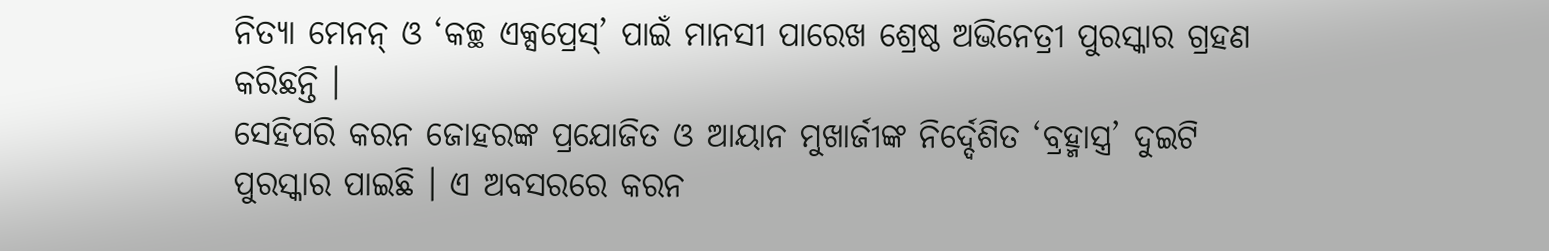ନିତ୍ୟା ମେନନ୍ ଓ ‘କଚ୍ଛ ଏକ୍ସପ୍ରେସ୍’ ପାଇଁ ମାନସୀ ପାରେଖ ଶ୍ରେଷ୍ଠ ଅଭିନେତ୍ରୀ ପୁରସ୍କାର ଗ୍ରହଣ କରିଛନ୍ତି ।
ସେହିପରି କରନ ଜୋହରଙ୍କ ପ୍ରଯୋଜିତ ଓ ଆୟାନ ମୁଖାର୍ଜୀଙ୍କ ନିର୍ଦ୍ଦେଶିତ ‘ବ୍ରହ୍ମାସ୍ତ୍ର’ ଦୁଇଟି ପୁରସ୍କାର ପାଇଛି । ଏ ଅବସରରେ କରନ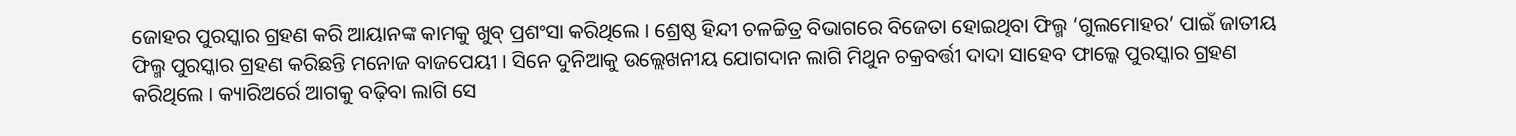ଜୋହର ପୁରସ୍କାର ଗ୍ରହଣ କରି ଆୟାନଙ୍କ କାମକୁ ଖୁବ୍ ପ୍ରଶଂସା କରିଥିଲେ । ଶ୍ରେଷ୍ଠ ହିନ୍ଦୀ ଚଳଚ୍ଚିତ୍ର ବିଭାଗରେ ବିଜେତା ହୋଇଥିବା ଫିଲ୍ମ ‘ଗୁଲମୋହର’ ପାଇଁ ଜାତୀୟ ଫିଲ୍ମ ପୁରସ୍କାର ଗ୍ରହଣ କରିଛନ୍ତି ମନୋଜ ବାଜପେୟୀ । ସିନେ ଦୁନିଆକୁ ଉଲ୍ଲେଖନୀୟ ଯୋଗଦାନ ଲାଗି ମିଥୁନ ଚକ୍ରବର୍ତ୍ତୀ ଦାଦା ସାହେବ ଫାଲ୍କେ ପୁରସ୍କାର ଗ୍ରହଣ କରିଥିଲେ । କ୍ୟାରିଅର୍ରେ ଆଗକୁ ବଢ଼ିବା ଲାଗି ସେ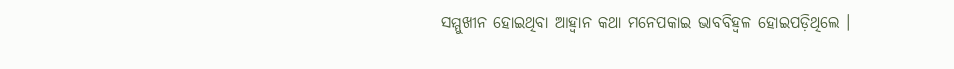ସମ୍ମୁଖୀନ ହୋଇଥିବା ଆହ୍ୱାନ କଥା ମନେପକାଇ ଭାବବିହ୍ୱଳ ହୋଇପଡ଼ିଥିଲେ ।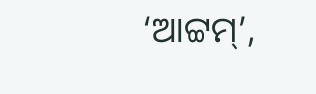‘ଆଟ୍ଟମ୍’,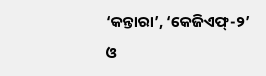‘କନ୍ତାରା’, ‘କେଜିଏଫ୍-୨’ ଓ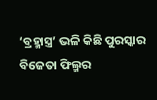‘ବ୍ରହ୍ମାସ୍ତ୍ର’ ଭଳି କିଛି ପୁରସ୍କାର ବିଜେତା ଫିଲ୍ମର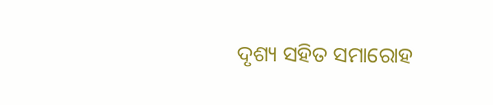ଦୃଶ୍ୟ ସହିତ ସମାରୋହ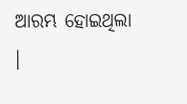ଆରମ୍ଭ ହୋଇଥିଲା ।